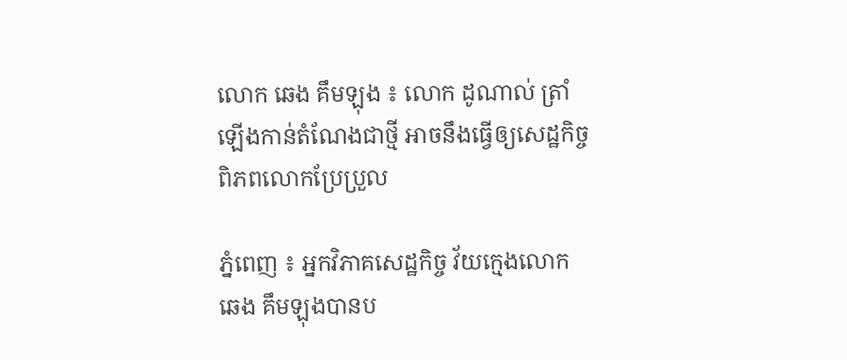លោក ឆេង គឹមឡុង ៖ លោក ដូណាល់ ត្រាំ ឡើងកាន់តំណែងជាថ្មី អាចនឹងធ្វើឲ្យសេដ្ឋកិច្ច ពិភពលោកប្រែប្រួល

ភ្នំពេញ ៖ អ្នកវិភាគសេដ្ឋកិច្ច វ័យក្មេងលោក ឆេង គឹមឡុងបានប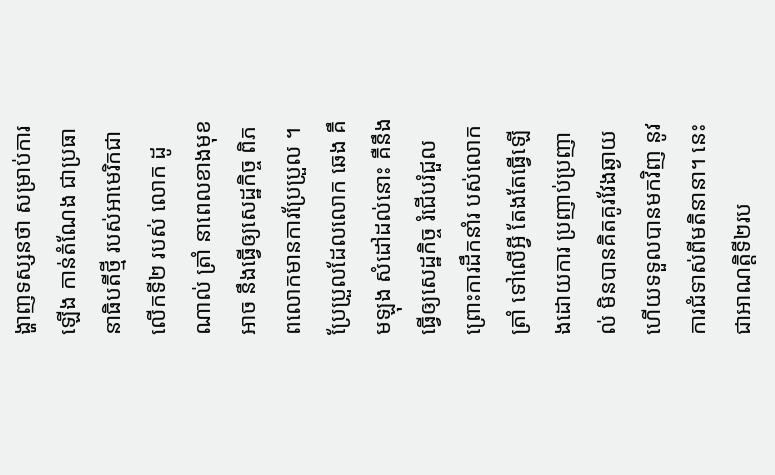ង្ហាញទស្សនថា សម្រាប់ការឡើង កាន់តំណែង ជាប្រធានាធិបតីថ្មី របស់អាមេរិកជាលើកទី២ របស់ លោក ដូណាល់ ត្រាំ នាពេលខាងមុខអាច នឹងធ្វើឲ្យសេដ្ឋកិច្ច ពិភពលោកមានការប្រែប្រួល ។ ប្រែប្រួលដែលលោក ឆេង គឹមឡុង សំដៅដល់នោះ គឺនឹងធ្វើឲ្យសេដ្ឋកិច្ច រំជើបរំជួល ព្រោះការដឹកនាំរ បស់លោកត្រាំ ទៅលើអ្វី តែងតែធ្វើឡើងដោយការ ប្រញាប់ប្រញាល់ មិនបានគិតគូរវែងឆ្ងាយ ហើយទទួលបានមកវិញ នូវការជំទាស់ពីមតិនានា។ នេះជាអាណត្តិទី២រប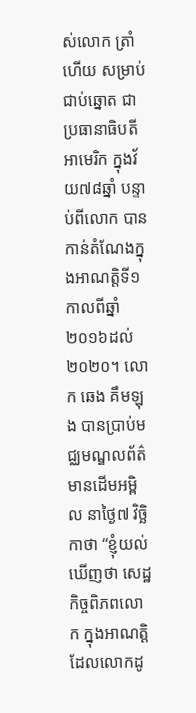ស់លោក ត្រាំ ហើយ សម្រាប់ជាប់ឆ្នោត ជាប្រធានាធិបតីអាមេរិក ក្នុងវ័យ៧៨ឆ្នាំ បន្ទាប់ពីលោក បានកាន់តំណែងក្នុងអាណត្តិទី១កាលពីឆ្នាំ២០១៦ដល់២០២០។ លោក ឆេង គឹមឡុង បានប្រាប់មជ្ឈមណ្ឌលព័ត៌មានដើមអម្ពិល នាថ្ងៃ៧ វិច្ឆិកាថា “ខ្ញុំយល់ឃើញថា សេដ្ឋកិច្ចពិភពលោក ក្នុងអាណត្តិដែលលោកដូ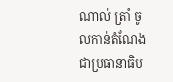ណាល់ ត្រាំ ចូលកាន់តំណែង ជាប្រធានាធិប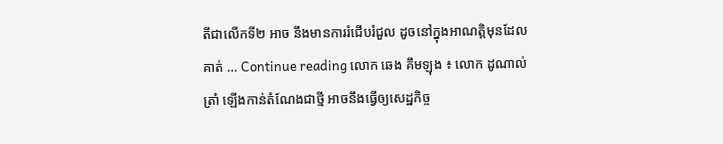តីជាលើកទី២ អាច នឹងមានការរំជើបរំជួល ដូចនៅក្នុងអាណត្តិមុនដែលគាត់ … Continue reading លោក ឆេង គឹមឡុង ៖ លោក ដូណាល់ ត្រាំ ឡើងកាន់តំណែងជាថ្មី អាចនឹងធ្វើឲ្យសេដ្ឋកិច្ច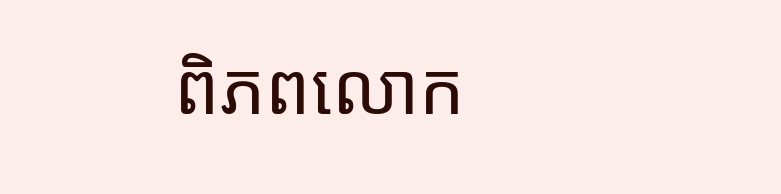ពិភពលោក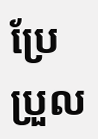ប្រែប្រួល